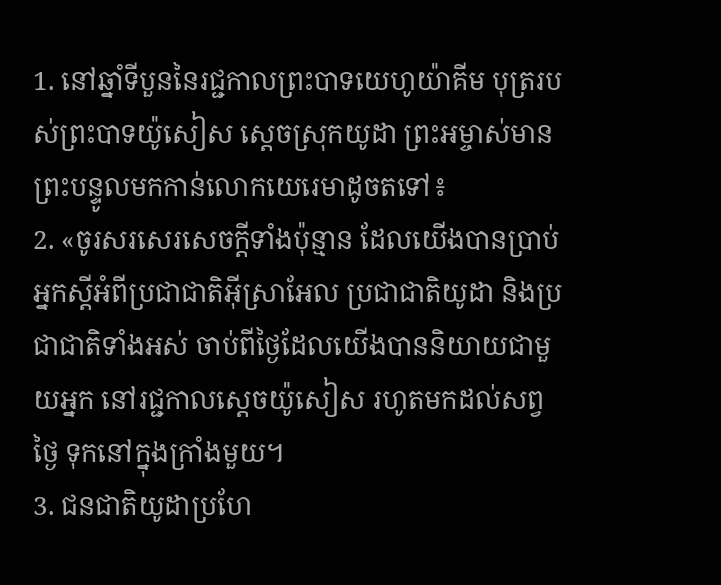1. នៅឆ្នាំទីបួននៃរជ្ជកាលព្រះបាទយេហូយ៉ាគីម បុត្ររបស់ព្រះបាទយ៉ូសៀស ស្ដេចស្រុកយូដា ព្រះអម្ចាស់មានព្រះបន្ទូលមកកាន់លោកយេរេមាដូចតទៅ៖
2. «ចូរសរសេរសេចក្ដីទាំងប៉ុន្មាន ដែលយើងបានប្រាប់អ្នកស្ដីអំពីប្រជាជាតិអ៊ីស្រាអែល ប្រជាជាតិយូដា និងប្រជាជាតិទាំងអស់ ចាប់ពីថ្ងៃដែលយើងបាននិយាយជាមួយអ្នក នៅរជ្ជកាលស្ដេចយ៉ូសៀស រហូតមកដល់សព្វថ្ងៃ ទុកនៅក្នុងក្រាំងមួយ។
3. ជនជាតិយូដាប្រហែ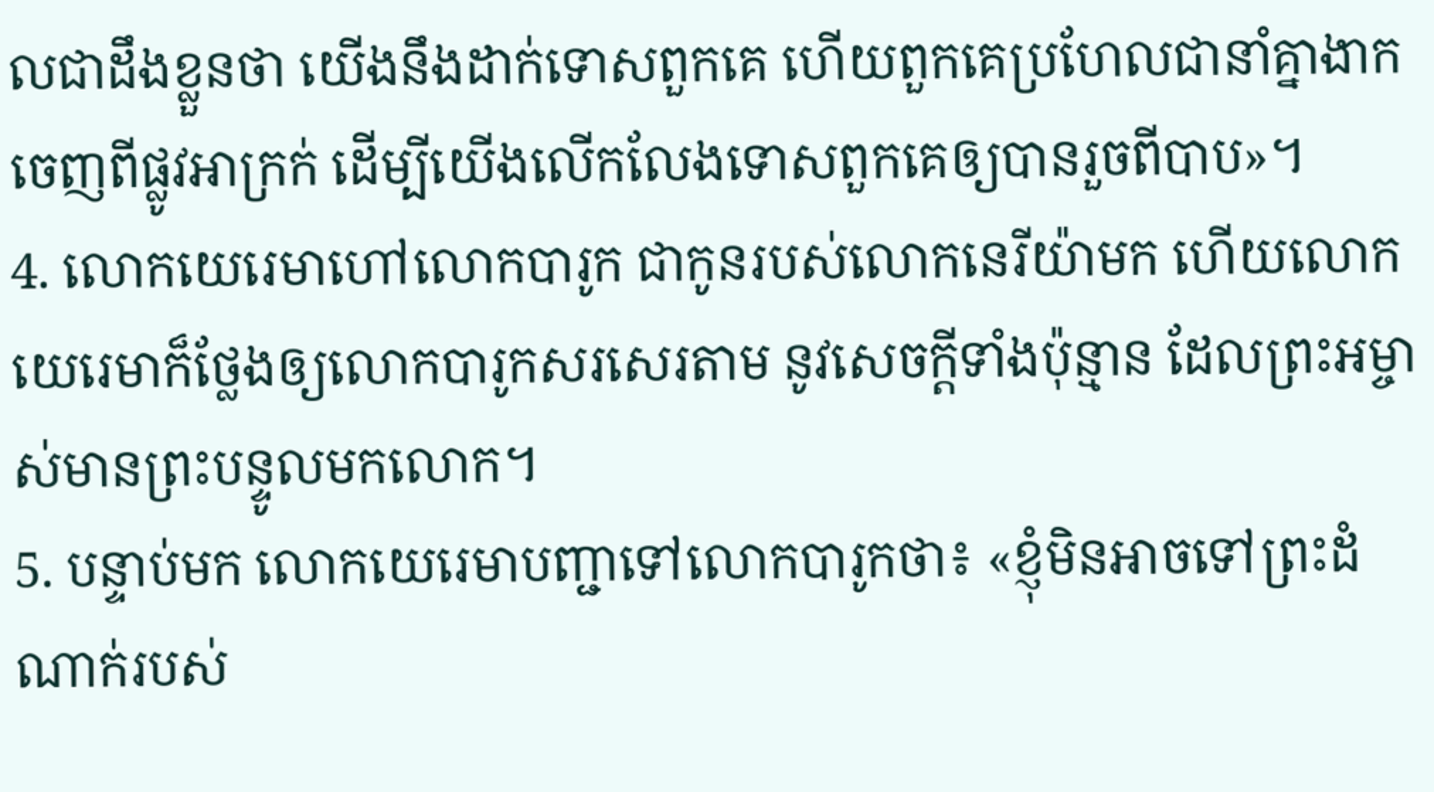លជាដឹងខ្លួនថា យើងនឹងដាក់ទោសពួកគេ ហើយពួកគេប្រហែលជានាំគ្នាងាកចេញពីផ្លូវអាក្រក់ ដើម្បីយើងលើកលែងទោសពួកគេឲ្យបានរួចពីបាប»។
4. លោកយេរេមាហៅលោកបារូក ជាកូនរបស់លោកនេរីយ៉ាមក ហើយលោកយេរេមាក៏ថ្លែងឲ្យលោកបារូកសរសេរតាម នូវសេចក្ដីទាំងប៉ុន្មាន ដែលព្រះអម្ចាស់មានព្រះបន្ទូលមកលោក។
5. បន្ទាប់មក លោកយេរេមាបញ្ជាទៅលោកបារូកថា៖ «ខ្ញុំមិនអាចទៅព្រះដំណាក់របស់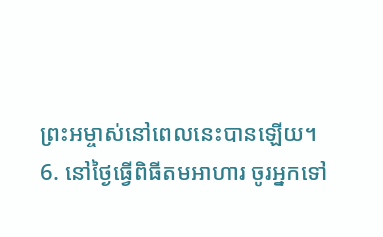ព្រះអម្ចាស់នៅពេលនេះបានឡើយ។
6. នៅថ្ងៃធ្វើពិធីតមអាហារ ចូរអ្នកទៅ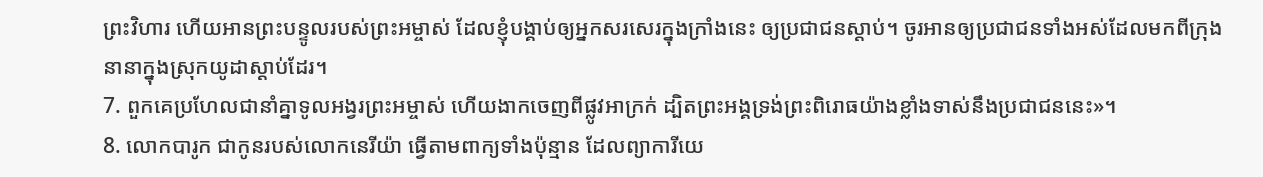ព្រះវិហារ ហើយអានព្រះបន្ទូលរបស់ព្រះអម្ចាស់ ដែលខ្ញុំបង្គាប់ឲ្យអ្នកសរសេរក្នុងក្រាំងនេះ ឲ្យប្រជាជនស្ដាប់។ ចូរអានឲ្យប្រជាជនទាំងអស់ដែលមកពីក្រុងនានាក្នុងស្រុកយូដាស្ដាប់ដែរ។
7. ពួកគេប្រហែលជានាំគ្នាទូលអង្វរព្រះអម្ចាស់ ហើយងាកចេញពីផ្លូវអាក្រក់ ដ្បិតព្រះអង្គទ្រង់ព្រះពិរោធយ៉ាងខ្លាំងទាស់នឹងប្រជាជននេះ»។
8. លោកបារូក ជាកូនរបស់លោកនេរីយ៉ា ធ្វើតាមពាក្យទាំងប៉ុន្មាន ដែលព្យាការីយេ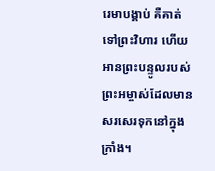រេមាបង្គាប់ គឺគាត់ទៅព្រះវិហារ ហើយអានព្រះបន្ទូលរបស់ព្រះអម្ចាស់ដែលមានសរសេរទុកនៅក្នុងក្រាំង។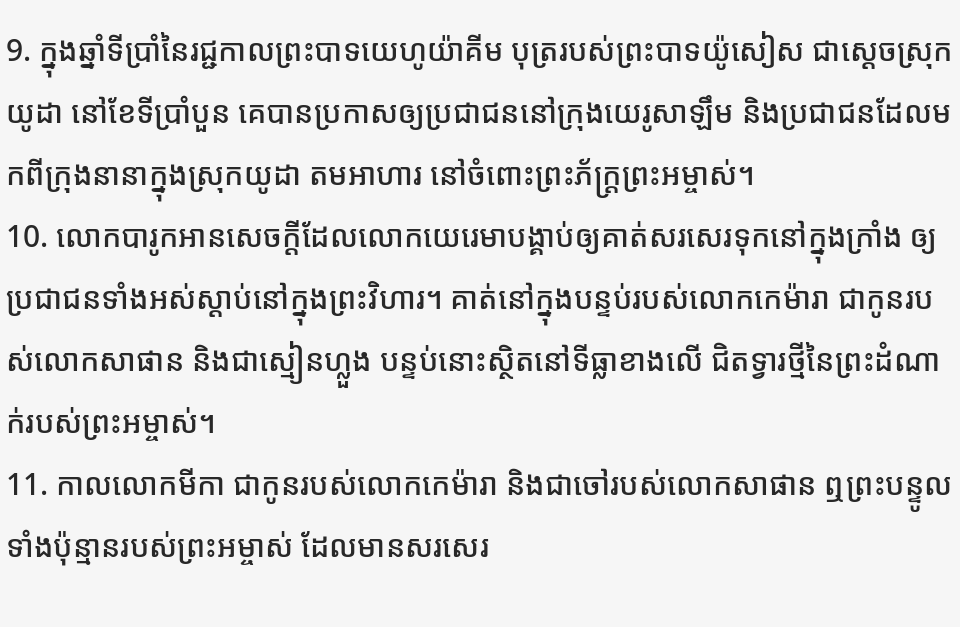9. ក្នុងឆ្នាំទីប្រាំនៃរជ្ជកាលព្រះបាទយេហូយ៉ាគីម បុត្ររបស់ព្រះបាទយ៉ូសៀស ជាស្ដេចស្រុកយូដា នៅខែទីប្រាំបួន គេបានប្រកាសឲ្យប្រជាជននៅក្រុងយេរូសាឡឹម និងប្រជាជនដែលមកពីក្រុងនានាក្នុងស្រុកយូដា តមអាហារ នៅចំពោះព្រះភ័ក្ត្រព្រះអម្ចាស់។
10. លោកបារូកអានសេចក្ដីដែលលោកយេរេមាបង្គាប់ឲ្យគាត់សរសេរទុកនៅក្នុងក្រាំង ឲ្យប្រជាជនទាំងអស់ស្ដាប់នៅក្នុងព្រះវិហារ។ គាត់នៅក្នុងបន្ទប់របស់លោកកេម៉ារា ជាកូនរបស់លោកសាផាន និងជាស្មៀនហ្លួង បន្ទប់នោះស្ថិតនៅទីធ្លាខាងលើ ជិតទ្វារថ្មីនៃព្រះដំណាក់របស់ព្រះអម្ចាស់។
11. កាលលោកមីកា ជាកូនរបស់លោកកេម៉ារា និងជាចៅរបស់លោកសាផាន ឮព្រះបន្ទូលទាំងប៉ុន្មានរបស់ព្រះអម្ចាស់ ដែលមានសរសេរ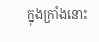ក្នុងក្រាំងនោះ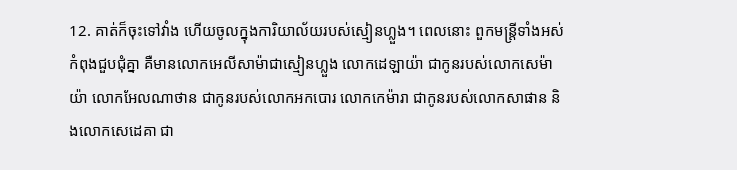12. គាត់ក៏ចុះទៅវាំង ហើយចូលក្នុងការិយាល័យរបស់ស្មៀនហ្លួង។ ពេលនោះ ពួកមន្ត្រីទាំងអស់កំពុងជួបជុំគ្នា គឺមានលោកអេលីសាម៉ាជាស្មៀនហ្លួង លោកដេឡាយ៉ា ជាកូនរបស់លោកសេម៉ាយ៉ា លោកអែលណាថាន ជាកូនរបស់លោកអកបោរ លោកកេម៉ារា ជាកូនរបស់លោកសាផាន និងលោកសេដេគា ជា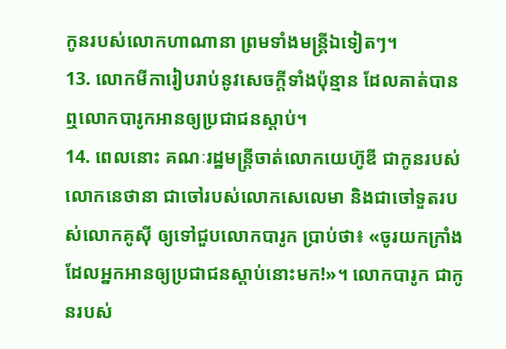កូនរបស់លោកហាណានា ព្រមទាំងមន្ត្រីឯទៀតៗ។
13. លោកមីការៀបរាប់នូវសេចក្ដីទាំងប៉ុន្មាន ដែលគាត់បានឮលោកបារូកអានឲ្យប្រជាជនស្ដាប់។
14. ពេលនោះ គណៈរដ្ឋមន្ត្រីចាត់លោកយេហ៊ូឌី ជាកូនរបស់លោកនេថានា ជាចៅរបស់លោកសេលេមា និងជាចៅទួតរបស់លោកគូស៊ី ឲ្យទៅជួបលោកបារូក ប្រាប់ថា៖ «ចូរយកក្រាំងដែលអ្នកអានឲ្យប្រជាជនស្ដាប់នោះមក!»។ លោកបារូក ជាកូនរបស់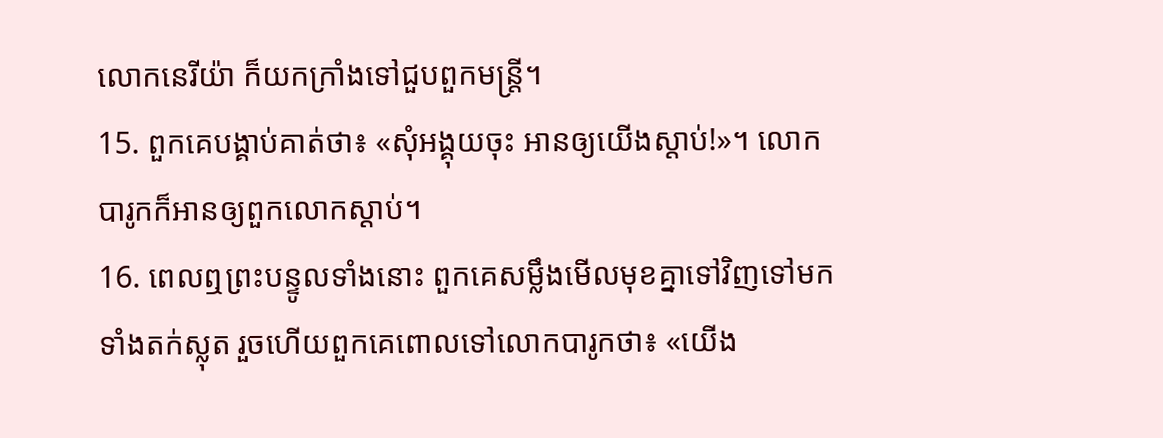លោកនេរីយ៉ា ក៏យកក្រាំងទៅជួបពួកមន្ត្រី។
15. ពួកគេបង្គាប់គាត់ថា៖ «សុំអង្គុយចុះ អានឲ្យយើងស្ដាប់!»។ លោកបារូកក៏អានឲ្យពួកលោកស្ដាប់។
16. ពេលឮព្រះបន្ទូលទាំងនោះ ពួកគេសម្លឹងមើលមុខគ្នាទៅវិញទៅមក ទាំងតក់ស្លុត រួចហើយពួកគេពោលទៅលោកបារូកថា៖ «យើង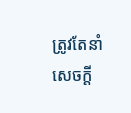ត្រូវតែនាំសេចក្ដី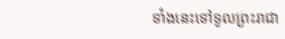ទាំងនេះទៅទូលព្រះរាជា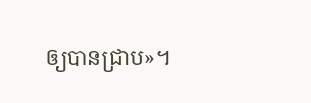ឲ្យបានជ្រាប»។